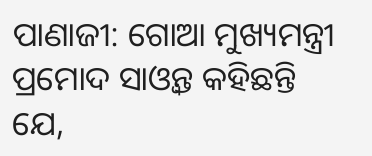ପାଣାଜୀ: ଗୋଆ ମୁଖ୍ୟମନ୍ତ୍ରୀ ପ୍ରମୋଦ ସାଓ୍ବନ୍ତ କହିଛନ୍ତି ଯେ,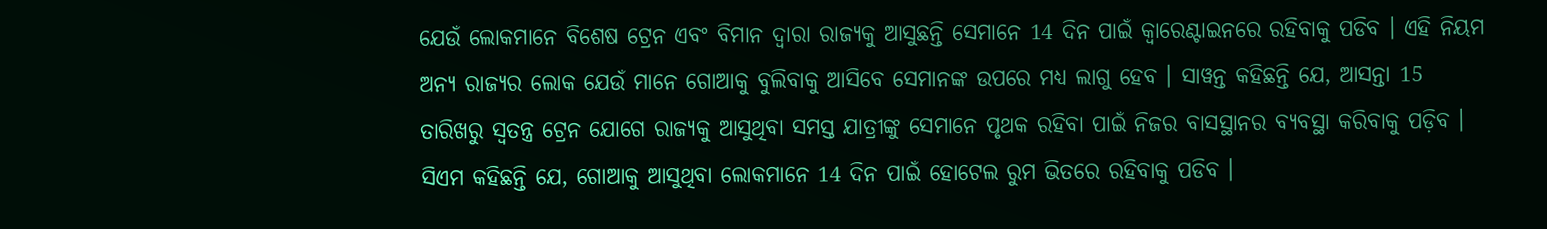ଯେଉଁ ଲୋକମାନେ ବିଶେଷ ଟ୍ରେନ ଏବଂ ବିମାନ ଦ୍ବାରା ରାଜ୍ୟକୁ ଆସୁଛନ୍ତି ସେମାନେ 14 ଦିନ ପାଇଁ କ୍ବାରେଣ୍ଟାଇନରେ ରହିବାକୁ ପଡିବ । ଏହି ନିୟମ ଅନ୍ୟ ରାଜ୍ୟର ଲୋକ ଯେଉଁ ମାନେ ଗୋଆକୁ ବୁଲିବାକୁ ଆସିବେ ସେମାନଙ୍କ ଉପରେ ମଧ୍ୟ ଲାଗୁ ହେବ । ସାୱନ୍ତ କହିଛନ୍ତି ଯେ, ଆସନ୍ତା 15 ତାରିଖରୁ ସ୍ୱତନ୍ତ୍ର ଟ୍ରେନ ଯୋଗେ ରାଜ୍ୟକୁ ଆସୁଥିବା ସମସ୍ତ ଯାତ୍ରୀଙ୍କୁ ସେମାନେ ପୃଥକ ରହିବା ପାଇଁ ନିଜର ବାସସ୍ଥାନର ବ୍ୟବସ୍ଥା କରିବାକୁ ପଡ଼ିବ ।
ସିଏମ କହିଛନ୍ତି ଯେ, ଗୋଆକୁ ଆସୁଥିବା ଲୋକମାନେ 14 ଦିନ ପାଇଁ ହୋଟେଲ ରୁମ ଭିତରେ ରହିବାକୁ ପଡିବ ।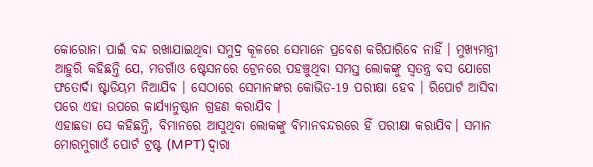କୋରୋନା ପାଇଁ ବନ୍ଦ ରଖାଯାଇଥିବା ସମୁଦ୍ର କୂଳରେ ସେମାନେ ପ୍ରବେଶ କରିପାରିବେ ନାହିଁ । ମୁଖ୍ୟମନ୍ତ୍ରୀ ଆହୁରି କହିଛନ୍ତି ଯେ, ମଡଗାଁଓ ଷ୍ଟେସନରେ ଟ୍ରେନରେ ପହଞ୍ଚୁଥିବା ସମସ୍ତ ଲୋକଙ୍କୁ ସ୍ବତନ୍ତ୍ର ବସ ଯୋଗେ ଫତୋର୍ଦା ଷ୍ଟାଡିୟମ ନିଆଯିବ । ସେଠାରେ ସେମାନଙ୍କର କୋଭିଡ-19 ପରୀକ୍ଷା ହେବ । ରିପୋର୍ଟ ଆସିବା ପରେ ଏହା ଉପରେ କାର୍ଯ୍ୟାନୁଷ୍ଠାନ ଗ୍ରହଣ କରାଯିବ ।
ଏହାଛଡା ସେ କହିଛନ୍ତି, ବିମାନରେ ଆସୁଥିବା ଲୋକଙ୍କୁ ବିମାନବନ୍ଦରରେ ହିଁ ପରୀକ୍ଷା କରାଯିବ। ସମାନ ମୋରମୁଗାଓଁ ପୋର୍ଟ ଟ୍ରଷ୍ଟ (MPT) ଦ୍ବାରା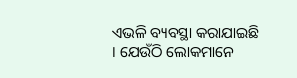ଏଭଳି ବ୍ୟବସ୍ଥା କରାଯାଇଛି । ଯେଉଁଠି ଲୋକମାନେ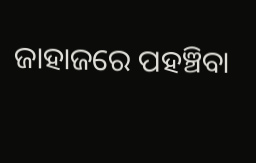ଜାହାଜରେ ପହଞ୍ଚିବା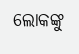ଲୋକଙ୍କୁ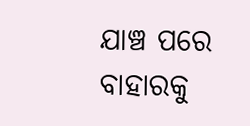ଯାଞ୍ଚ ପରେ ବାହାରକୁ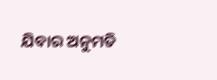ଯିବାର ଅନୁମତି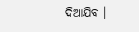ଦିଆଯିବ ।